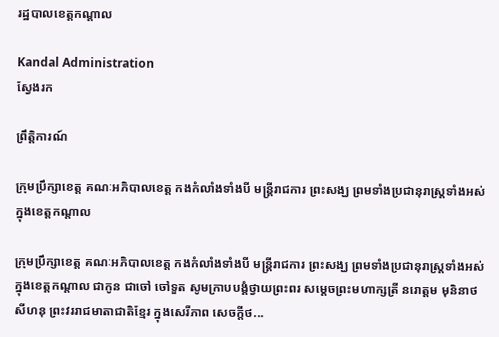រដ្ឋបាលខេត្តកណ្តាល

Kandal Administration
ស្វែងរក

ព្រឹត្តិការណ៍

ក្រុមប្រឹក្សាខេត្ត គណៈអភិបាលខេត្ត កងកំលាំងទាំងបី មន្ត្រីរាជការ ព្រះសង្ឃ ព្រមទាំងប្រជានុរាស្រ្តទាំងអស់ក្នុងខេត្តកណ្ដាល

ក្រុមប្រឹក្សាខេត្ត គណៈអភិបាលខេត្ត កងកំលាំងទាំងបី មន្ត្រីរាជការ ព្រះសង្ឃ ព្រមទាំងប្រជានុរាស្រ្តទាំងអស់ក្នុងខេត្តកណ្ដាល ជាកូន ជាចៅ ចៅទួត សូមក្រាបបង្គំថ្វាយព្រះពរ សម្ដេចព្រះមហាក្សត្រី នរោត្តម មុនិនាថ សីហនុ ព្រះវររាជមាតាជាតិខ្មែរ ក្នុងសេរីភាព សេចក្ដីថ...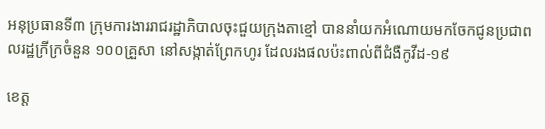អនុប្រធានទី៣ ក្រុមការងាររាជរដ្ឋាភិបាលចុះជួយក្រុងតាខ្មៅ បាននាំយកអំណោយមកចែកជូនប្រជាពលរដ្ឋក្រីក្រចំនួន ១០០គ្រួសា នៅសង្កាត់ព្រែកហូរ ដែលរងផលប៉ះពាល់ពីជំងឺកូវីដ-១៩

ខេត្ត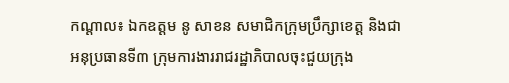កណ្ដាល៖ ឯកឧត្តម នូ សាខន សមាជិកក្រុមប្រឹក្សាខេត្ត និងជាអនុប្រធានទី៣ ក្រុមការងាររាជរដ្ឋាភិបាលចុះជួយក្រុង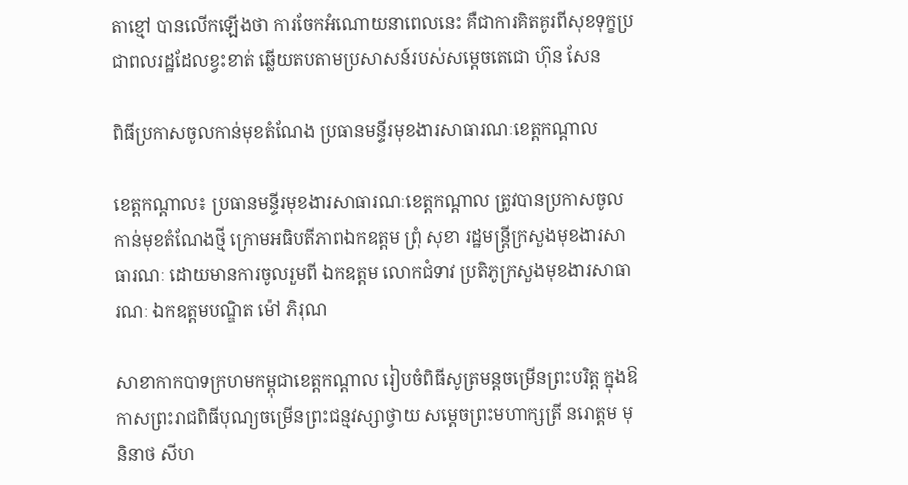តាខ្មៅ បានលើកឡើងថា ការចែកអំណោយនាពេលនេះ គឺជាការគិតគូរពីសុខទុក្ខប្រជាពលរដ្ឋដែលខ្វះខាត់ ឆ្លើយតបតាមប្រសាសន៍របស់សម្តេចតេជោ ហ៊ុន សែន

ពិធីប្រកាសចូលកាន់មុខតំណែង ប្រធានមន្ទីរមុខងារសាធារណៈខេត្តកណ្ដាល

ខេត្តកណ្តាល៖ ប្រធានមន្ទីរមុខងារសាធារណៈខេត្តកណ្ដាល ត្រូវបានប្រកាសចូលកាន់មុខតំណែងថ្មី ក្រោមអធិបតីភាពឯកឧត្ដម ព្រុំ សុខា រដ្ឋមន្ត្រីក្រសួងមុខងារសាធារណៈ ដោយមានការចូលរួមពី ឯកឧត្ដម លោកជំទាវ ប្រតិភូក្រសួងមុខងារសាធារណៈ ឯកឧត្ដមបណ្ឌិត ម៉ៅ ភិរុណ

សាខាកាកបាទក្រហមកម្ពុជាខេត្តកណ្តាល រៀបចំពិធីសូត្រមន្តចម្រើនព្រះបរិត្ត ក្នុងឱកាសព្រះរាជពិធីបុណ្យចម្រើនព្រះជន្មវស្សាថ្វាយ សម្តេចព្រះមហាក្សត្រី នរោត្តម មុនិនាថ សីហ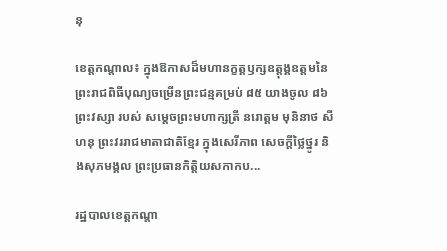នុ

ខេត្តកណ្ដាល៖ ក្នុងឱកាសដ៏មហានក្ខត្តឫក្សឧត្តុង្គឧត្តមនៃព្រះរាជពិធីបុណ្យចម្រើនព្រះជន្មគម្រប់ ៨៥ យាងចូល ៨៦ព្រះវស្សា របស់ សម្ដេចព្រះមហាក្សត្រី នរោត្ដម មុនិនាថ សីហនុ ព្រះវររាជមាតាជាតិខ្មែរ ក្នុងសេរីភាព សេចក្តីថ្លៃថ្នូរ និងសុភមង្គល ព្រះប្រធានកិត្តិយសកាកប...

រដ្ឋបាលខេត្តកណ្តា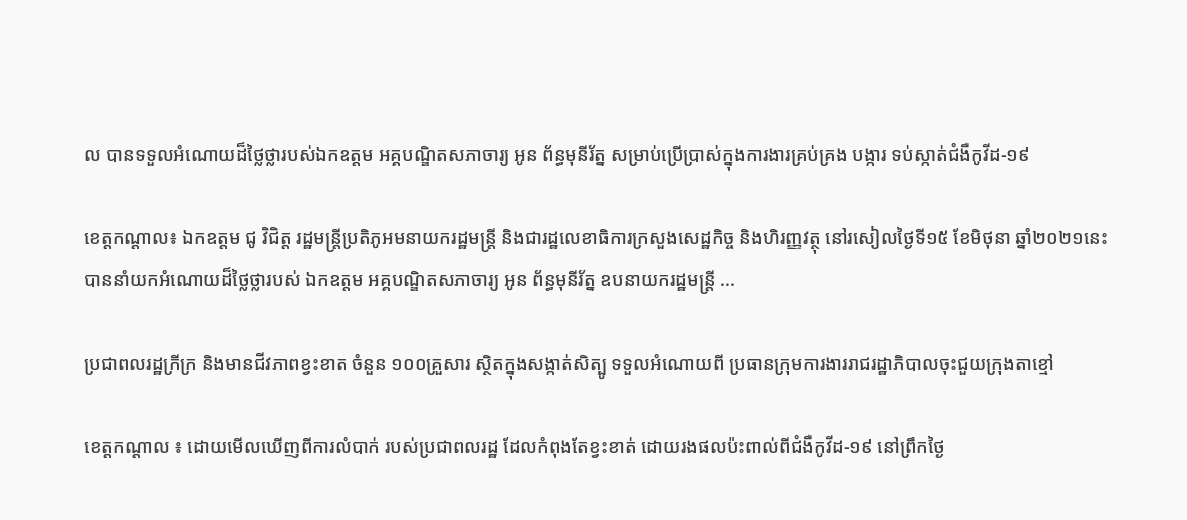ល បានទទួលអំណោយដ៏ថ្លៃថ្លារបស់ឯកឧត្តម អគ្គបណ្ឌិតសភាចារ្យ អូន ព័ន្ធមុនីរ័ត្ន សម្រាប់ប្រើប្រាស់ក្នុងការងារគ្រប់គ្រង បង្ការ ទប់ស្កាត់ជំងឺកូវីដ-១៩

ខេត្តកណ្តាល៖ ឯកឧត្តម ជូ វិជិត្ត រដ្ឋមន្រ្តីប្រតិភូអមនាយករដ្ឋមន្រ្តី និងជារដ្ឋលេខាធិការក្រសួងសេដ្ឋកិច្ច និងហិរញ្ញវត្ថុ នៅរសៀលថ្ងៃទី១៥ ខែមិថុនា ឆ្នាំ២០២១នេះ បាននាំយកអំណោយដ៏ថ្លៃថ្លារបស់ ឯកឧត្តម អគ្គបណ្ឌិតសភាចារ្យ អូន ព័ន្ធមុនីរ័ត្ន ឧបនាយករដ្ឋមន្រ្តី ...

ប្រជាពលរដ្ឋក្រីក្រ និងមានជីវភាពខ្វះខាត ចំនួន ១០០គ្រួសារ ស្ថិតក្នុងសង្កាត់សិត្បូ ទទួលអំណោយពី ប្រធានក្រុមការងាររាជរដ្ឋាភិបាលចុះជួយក្រុងតាខ្មៅ

ខេត្តកណ្តាល ៖ ដោយមើលឃើញពីការលំបាក់ របស់ប្រជាពលរដ្ឋ ដែលកំពុងតែខ្វះខាត់ ដោយរងផលប៉ះពាល់ពីជំងឺកូវីដ-១៩ នៅព្រឹកថ្ងៃ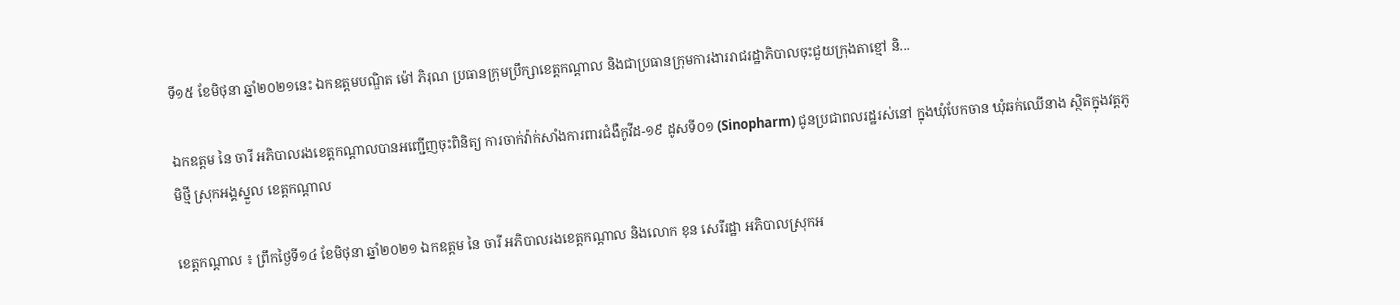ទី១៥ ខែមិថុនា ឆ្នាំ២០២១នេះ ឯកឧត្តមបណ្ឌិត ម៉ៅ ភិរុណ ប្រធានក្រុមប្រឹក្សាខេត្តកណ្តាល និងជាប្រធានក្រុមការងាររាជរដ្ឋាភិបាលចុះជួយក្រុងតាខ្មៅ និ...

ឯកឧត្ដម នៃ ចារី អភិបាលរងខេត្តកណ្ដាលបានអញ្ជើញចុះពិនិត្យ ការចាក់វ៉ាក់សាំងការពារជំងឺកូវីដ-១៩ ដូសទី០១ (Sinopharm) ជូនប្រជាពលរដ្ឋរស់នៅ ក្នុងឃុំបែកចាន ឃុំឆក់ឈើនាង ស្ថិតក្នុងវត្តភូមិថ្មី ស្រុកអង្គស្នួល ខេត្តកណ្តាល

ខេត្តកណ្តាល ៖ ព្រឹកថ្ងៃទី១៤ ខែមិថុនា ឆ្នាំ២០២១ ឯកឧត្ដម នៃ ចារី អភិបាលរងខេត្តកណ្ដាល និងលោក ខុន សេរីរដ្ឋា អភិបាលស្រុកអ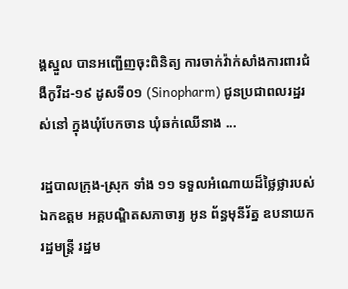ង្គស្នួល បានអញ្ជើញចុះពិនិត្យ ការចាក់វ៉ាក់សាំងការពារជំងឺកូវីដ-១៩ ដូសទី០១ (Sinopharm) ជូនប្រជាពលរដ្ឋរស់នៅ ក្នុងឃុំបែកចាន ឃុំឆក់ឈើនាង ...

រដ្ឋបាលក្រុង-ស្រុក ទាំង ១១ ទទួលអំណោយដ៏ថ្លៃថ្លារបស់ឯកឧត្តម អគ្គបណ្ឌិតសភាចារ្យ អូន ព័ន្ធមុនីរ័ត្ន ឧបនាយករដ្ឋមន្ត្រី រដ្ឋម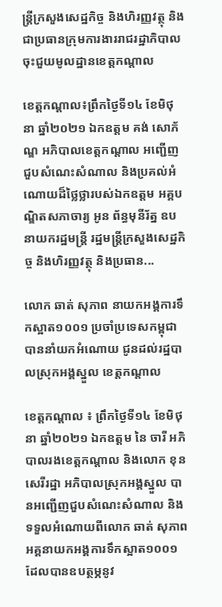ន្ត្រីក្រសួងសេដ្ឋកិច្ច និងហិរញ្ញវត្ថុ និងជាប្រធានក្រុមការងាររាជរដ្ឋាភិបាលចុះជួយមូលដ្ឋានខេត្តកណ្តាល

ខេត្តកណ្តាល៖ព្រឹកថ្ងៃទី១៤ ខែមិថុនា ឆ្នាំ២០២១ ឯកឧត្តម គង់ សោភ័ណ្ឌ អភិបាលខេត្តកណ្តាល អញ្ជើញជួបសំណេះសំណាល និងប្រគល់អំណោយដ៏ថ្លៃថ្លារបស់ឯកឧត្តម អគ្គបណ្ឌិតសភាចារ្យ អូន ព័ន្ធមុនីរ័ត្ន ឧបនាយករដ្ឋមន្ត្រី រដ្ឋមន្ត្រីក្រសួងសេដ្ឋកិច្ច និងហិរញ្ញវត្ថុ និងប្រធាន...

លោក ឆាត់ សុភាព នាយកអង្គការទឹកស្អាត១០០១ ប្រចាំប្រទេសកម្ពុជា បាននាំយកអំណោយ ជូនដល់រដ្ឋបាលស្រុកអង្គស្នួល ខេត្តកណ្តាល

ខេត្តកណ្តាល ៖ ព្រឹកថ្ងៃទី១៤ ខែមិថុនា ឆ្នាំ២០២១ ឯកឧត្ដម នៃ ចារី អភិបាលរងខេត្តកណ្ដាល និងលោក ខុន សេរីរដ្ឋា អភិបាលស្រុកអង្គស្នួល បានអញ្ជើញជួបសំណេះសំណាល និងទទួលអំណោយពីលោក ឆាត់ សុភាព អគ្គនាយកអង្គការទឹកស្អាត១០០១ ដែលបានឧបត្ថម្ភនូវ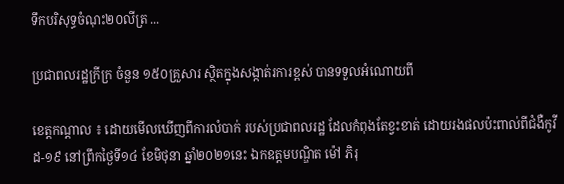ទឹកបរិសុទ្ធចំណុះ២០លីត្រ ...

ប្រជាពលរដ្ឋក្រីក្រ ចំនួន ១៥០គ្រួសារ ស្ថិតក្នុងសង្កាត់រការខ្ពស់ បានទទួលអំណោយពី

ខេត្តកណ្តាល ៖ ដោយមើលឃើញពីការលំបាក់ របស់ប្រជាពលរដ្ឋ ដែលកំពុងតែខ្វះខាត់ ដោយរងផលប៉ះពាល់ពីជំងឺកូវីដ-១៩ នៅព្រឹកថ្ងៃទី១៤ ខែមិថុនា ឆ្នាំ២០២១នេះ ឯកឧត្តមបណ្ឌិត ម៉ៅ ភិរុ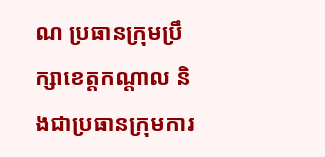ណ ប្រធានក្រុមប្រឹក្សាខេត្តកណ្តាល និងជាប្រធានក្រុមការ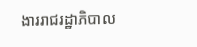ងាររាជរដ្ឋាភិបាល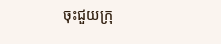ចុះជួយក្រុ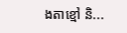ងតាខ្មៅ និ...